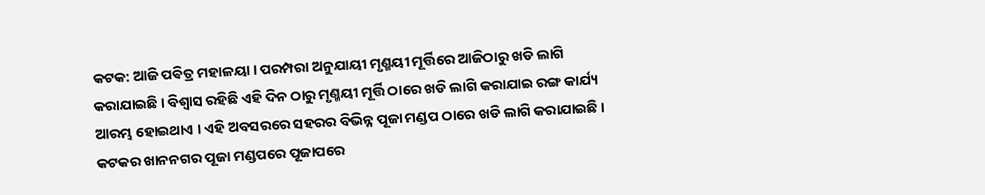କଟକ: ଆଜି ପଵିତ୍ର ମହାଳୟା । ପରମ୍ପରା ଅନୁଯାୟୀ ମୃଣ୍ମୟୀ ମୂର୍ତ୍ତିରେ ଆଜିଠାରୁ ଖଡି ଲାଗି କରାଯାଇଛି । ବିଶ୍ୱାସ ରହିଛି ଏହି ଦିନ ଠାରୁ ମୃଣ୍ମୟୀ ମୂର୍ତ୍ତି ଠାରେ ଖଡି ଲାଗି କରାଯାଇ ରଙ୍ଗ କାର୍ଯ୍ୟ ଆରମ୍ଭ ହୋଇଥାଏ । ଏହି ଅବସରରେ ସହରର ବିଭିନ୍ନ ପୂଜା ମଣ୍ଡପ ଠାରେ ଖଡି ଲାଗି କରାଯାଇଛି । କଟକର ଖାନନଗର ପୂଜା ମଣ୍ଡପରେ ପୂଜାପରେ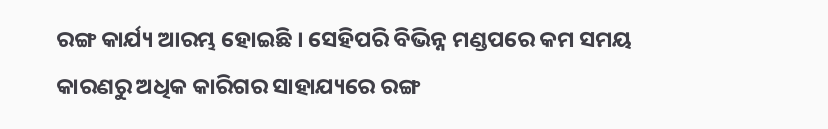ରଙ୍ଗ କାର୍ଯ୍ୟ ଆରମ୍ଭ ହୋଇଛି । ସେହିପରି ବିଭିନ୍ନ ମଣ୍ଡପରେ କମ ସମୟ କାରଣରୁ ଅଧିକ କାରିଗର ସାହାଯ୍ୟରେ ରଙ୍ଗ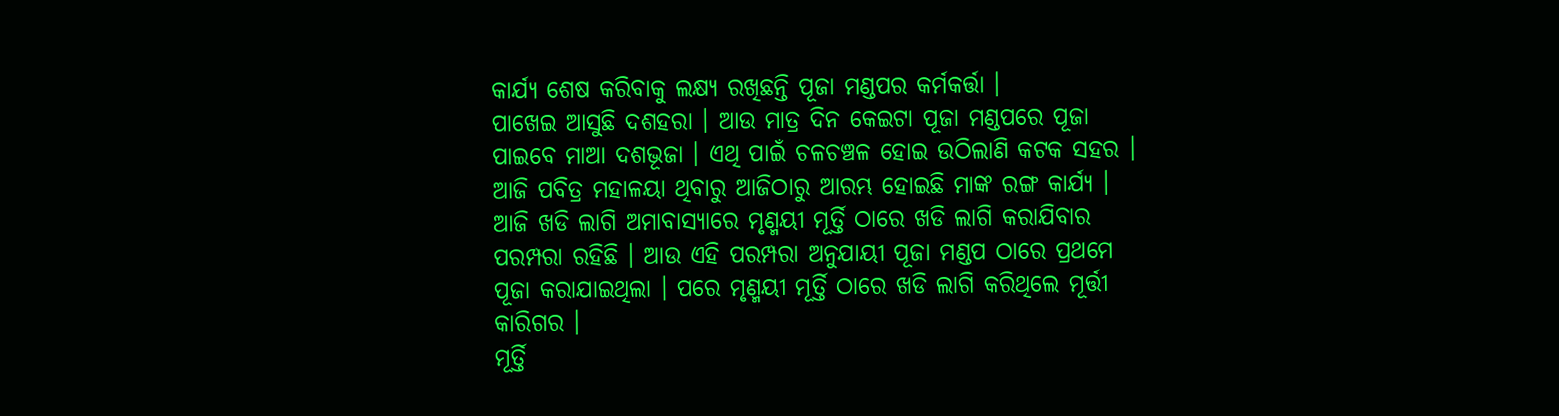କାର୍ଯ୍ୟ ଶେଷ କରିବାକୁ ଲକ୍ଷ୍ୟ ରଖିଛନ୍ତି ପୂଜା ମଣ୍ଡପର କର୍ମକର୍ତ୍ତା ।
ପାଖେଇ ଆସୁଛି ଦଶହରା । ଆଉ ମାତ୍ର ଦିନ କେଇଟା ପୂଜା ମଣ୍ଡପରେ ପୂଜା ପାଇବେ ମାଆ ଦଶଭୂଜା । ଏଥି ପାଇଁ ଚଳଚଞ୍ଚଳ ହୋଇ ଉଠିଲାଣି କଟକ ସହର । ଆଜି ପବିତ୍ର ମହାଳୟା ଥିବାରୁ ଆଜିଠାରୁ ଆରମ୍ଭ ହୋଇଛି ମାଙ୍କ ରଙ୍ଗ କାର୍ଯ୍ୟ । ଆଜି ଖଡି ଲାଗି ଅମାବାସ୍ୟାରେ ମୃଣ୍ମୟୀ ମୂର୍ତ୍ତି ଠାରେ ଖଡି ଲାଗି କରାଯିବାର ପରମ୍ପରା ରହିଛି । ଆଉ ଏହି ପରମ୍ପରା ଅନୁଯାୟୀ ପୂଜା ମଣ୍ଡପ ଠାରେ ପ୍ରଥମେ ପୂଜା କରାଯାଇଥିଲା । ପରେ ମୃଣ୍ମୟୀ ମୂର୍ତ୍ତି ଠାରେ ଖଡି ଲାଗି କରିଥିଲେ ମୂର୍ତ୍ତୀ କାରିଗର ।
ମୂର୍ତ୍ତି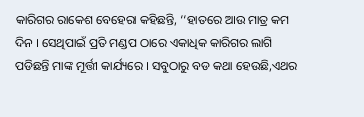କାରିଗର ରାକେଶ ବେହେରା କହିଛନ୍ତି, ‘‘ହାତରେ ଆଉ ମାତ୍ର କମ ଦିନ । ସେଥିପାଇଁ ପ୍ରତି ମଣ୍ଡପ ଠାରେ ଏକାଧିକ କାରିଗର ଲାଗି ପଡିଛନ୍ତି ମାଙ୍କ ମୂର୍ତ୍ତୀ କାର୍ଯ୍ୟରେ । ସବୁଠାରୁ ବଡ କଥା ହେଉଛି,ଏଥର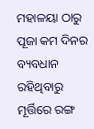ମହାଳୟା ଠାରୁ ପୂଜା କମ ଦିନର ବ୍ୟବଧାନ ରହିଥିବାରୁ ମୂର୍ତ୍ତିରେ ରଙ୍ଗ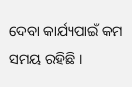ଦେବା କାର୍ଯ୍ୟପାଇଁ କମ ସମୟ ରହିଛି ।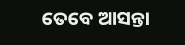ତେବେ ଆସନ୍ତା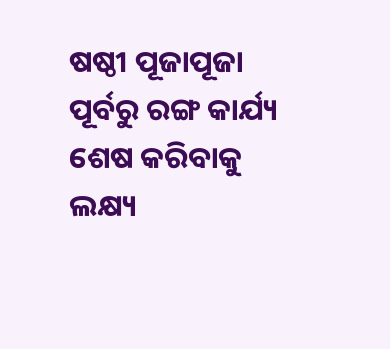ଷଷ୍ଠୀ ପୂଜାପୂଜା ପୂର୍ବରୁ ରଙ୍ଗ କାର୍ଯ୍ୟ ଶେଷ କରିବାକୁ ଲକ୍ଷ୍ୟ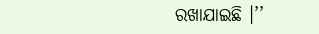ରଖାଯାଇଛି ।’’